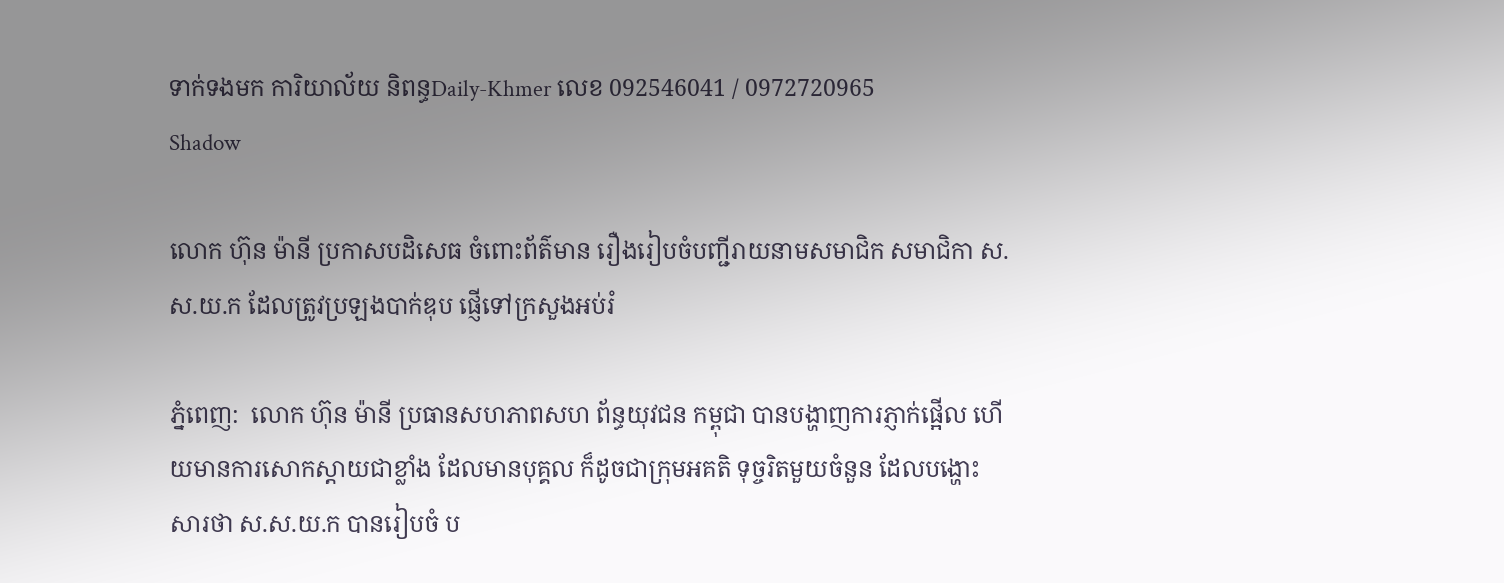ទាក់ទងមក ការិយាល័យ និពន្ធDaily-Khmer លេខ 092546041 / 0972720965
Shadow

លោក ហ៊ុន ម៉ានី ប្រកាសបដិសេធ ចំពោះព័ត៌មាន រឿងរៀបចំបញ្ជីរាយនាមសមាជិក សមាជិកា ស.ស.យ.ក ដែលត្រូវប្រឡងបាក់ឌុប ផ្ញើទៅក្រសួងអប់រំ

ភ្នំពេញ:  លោក ហ៊ុន ម៉ានី ប្រធានសហភាពសហ ព័ន្ធយុវជន កម្ពុជា បានបង្ហាញការភ្ញាក់ផ្អើល ហើយមានការសោកស្តាយជាខ្លាំង ដែលមានបុគ្គល ក៏ដូចជាក្រុមអគតិ ទុច្ចរិតមួយចំនួន ដែលបង្ហោះសារថា ស.ស.យ.ក បានរៀបចំ ប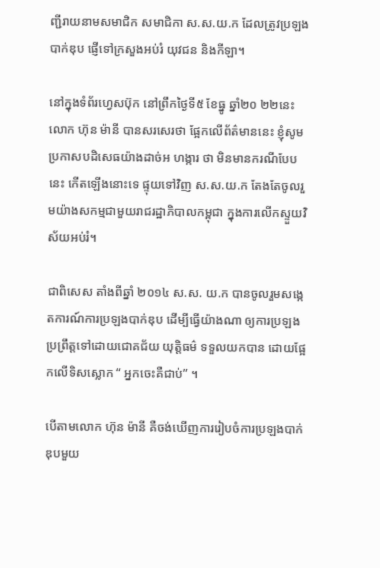ញ្ជីរាយនាមសមាជិក សមាជិកា ស.ស.យ.ក ដែលត្រូវប្រឡងបាក់ឌុប ផ្ញើទៅក្រសួងអប់រំ យុវជន និងកីឡា។

នៅក្នុងទំព័រហ្វេសប៊ុក នៅព្រឹកថ្ងៃទី៥ ខែធ្នូ ឆ្នាំ២០ ២២នេះ លោក ហ៊ុន ម៉ានី បានសរសេរថា ផ្អែកលើព័ត៌មាននេះ ខ្ញុំសូមប្រកាសបដិសេធយ៉ាងដាច់អ ហង្ការ ថា មិនមានករណីបែបនេះ កើតឡើងនោះទេ ផ្ទុយទៅវិញ ស.ស.យ.ក តែងតែចូលរួមយ៉ាងសកម្មជាមួយរាជរដ្ឋាភិបាលកម្ពុជា ក្នុងការលើកស្ទួយវិស័យអប់រំ។

ជាពិសេស តាំងពីឆ្នាំ ២០១៤ ស.ស. យ.ក បានចូលរួមសង្កេតការណ៍ការប្រឡងបាក់ឌុប ដើម្បីធ្វើយ៉ាងណា ឲ្យការប្រឡងប្រព្រឹត្តទៅដោយជោគជ័យ យុត្តិធម៌ ទទួលយកបាន ដោយផ្អែកលើទិសស្លោក “ អ្នកចេះគឺជាប់” ។

បើតាមលោក ហ៊ុន ម៉ានី គឺចង់ឃើញការរៀបចំការប្រឡងបាក់ឌុបមួយ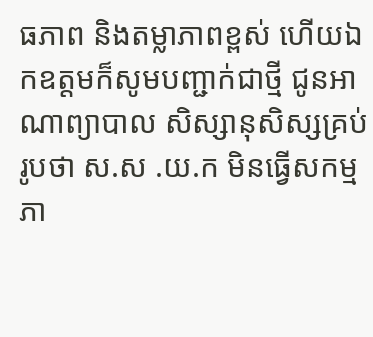ធភាព និងតម្លាភាពខ្ពស់ ហើយឯកឧត្តមក៏សូមបញ្ជាក់ជាថ្មី ជូនអាណាព្យាបាល សិស្សានុសិស្សគ្រប់រូបថា ស.ស .យ.ក មិនធ្វើសកម្មភា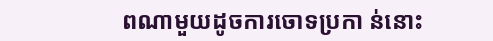ពណាមួយដូចការចោទប្រកា ន់នោះ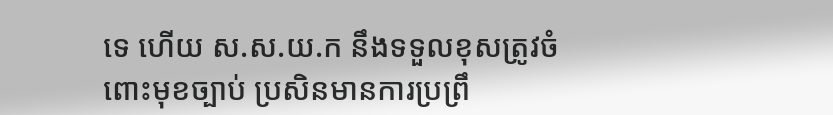ទេ ហើយ ស.ស.យ.ក នឹងទទួលខុសត្រូវចំពោះមុខច្បាប់ ប្រសិនមានការប្រព្រឹ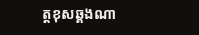ត្តខុសឆ្គងណា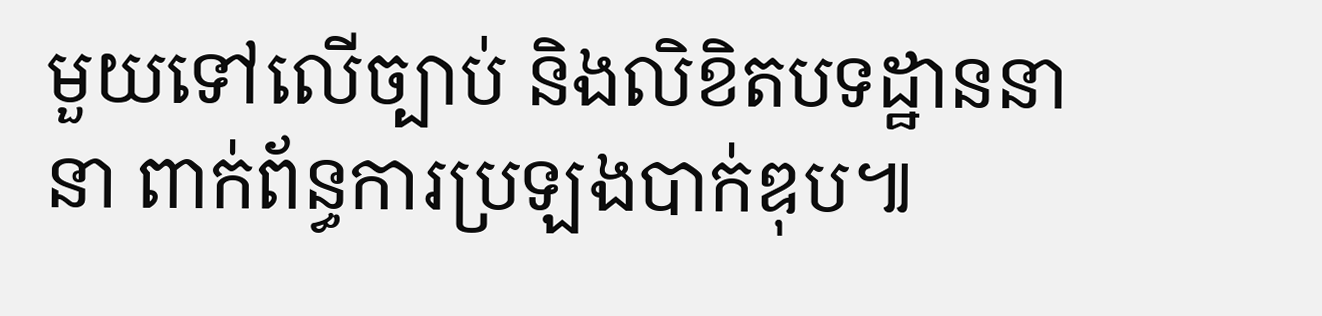មួយទៅលើច្បាប់ និងលិខិតបទដ្ឋាននានា ពាក់ព័ន្ធការប្រឡងបាក់ឌុប៕